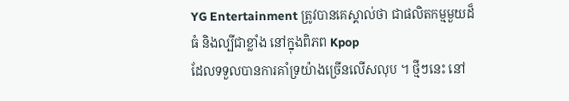YG Entertainment ត្រូវបានគេស្គាល់ថា ជាផលិតកម្មមួយដ៏ធំ និងល្បីជាខ្លាំង នៅក្នុងពិភព Kpop
ដែលទទួលបានការគាំទ្រយ៉ាងច្រើនលើសលុប ។ ថ្មីៗនេះ នៅ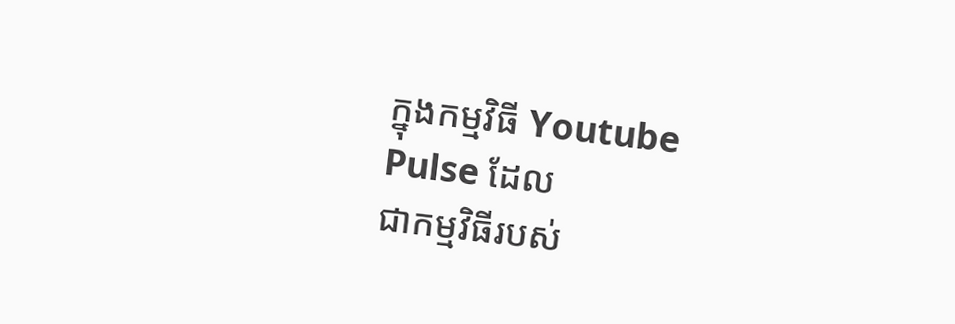ក្នុងកម្មវិធី Youtube Pulse ដែល
ជាកម្មវិធីរបស់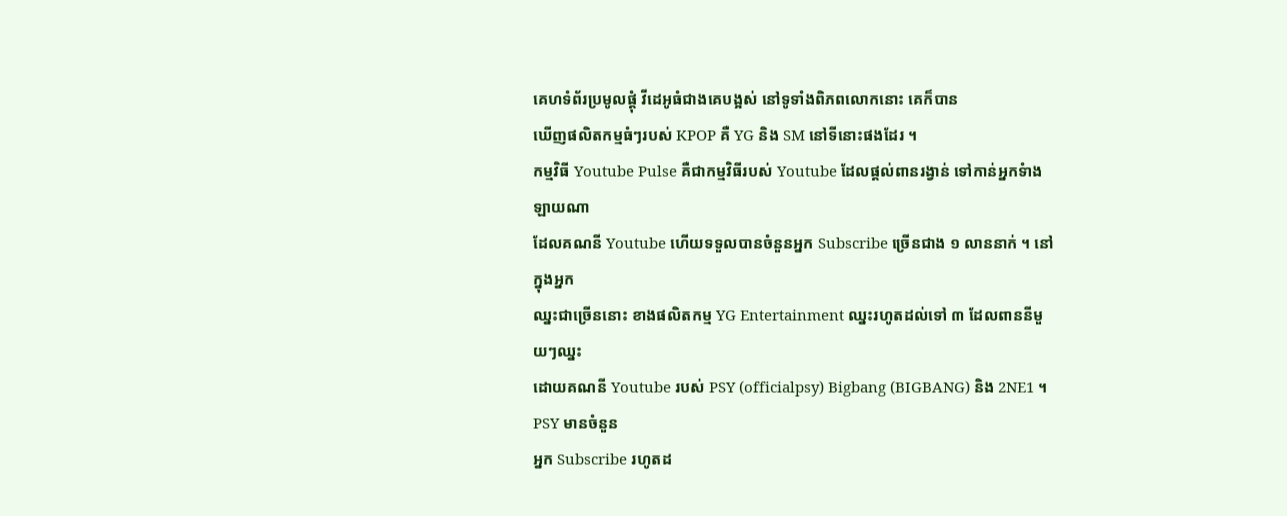គេហទំព័រប្រមូលផ្តុំ វីដេអូធំជាងគេបង្អស់ នៅទូទាំងពិភពលោកនោះ គេក៏បាន
ឃើញផលិតកម្មធំៗរបស់ KPOP គឺ YG និង SM នៅទីនោះផងដែរ ។
កម្មវិធី Youtube Pulse គឺជាកម្មវិធីរបស់ Youtube ដែលផ្តល់ពានរង្វាន់ ទៅកាន់អ្នកទំាងឡាយណា
ដែលគណនី Youtube ហើយទទួលបានចំនួនអ្នក Subscribe ច្រើនជាង ១ លាននាក់ ។ នៅក្នុងអ្នក
ឈ្នះជាច្រើននោះ ខាងផលិតកម្ម YG Entertainment ឈ្នះរហូតដល់ទៅ ៣ ដែលពាននីមួយៗឈ្នះ
ដោយគណនី Youtube របស់ PSY (officialpsy) Bigbang (BIGBANG) និង 2NE1 ។ PSY មានចំនួន
អ្នក Subscribe រហូតដ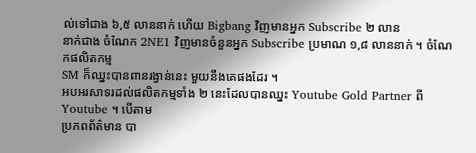ល់ទៅជាង ៦,៥ លាននាក់ ហើយ Bigbang វិញមានអ្នក Subscribe ២ លាន
នាក់ជាង ចំណែក 2NE1 វិញមានចំនួនអ្នក Subscribe ប្រមាណ ១,៨ លាននាក់ ។ ចំណែកផលិតកម្ម
SM ក៏ឈ្នះបានពានរង្វាន់នេះ មួយនឹងគេផងដែរ ។
អបអរសាទរដល់ផលិតកម្មទាំង ២ នេះដែលបានឈ្នះ Youtube Gold Partner ពី Youtube ។ បើតាម
ប្រភពព័ត៌មាន បា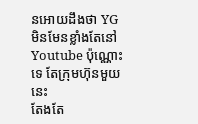នអោយដឹងថា YG មិនមែនខ្លាំងតែនៅ Youtube ប៉ុណ្ណោះទេ តែក្រុមហ៊ុនមួយនេះ
តែងតែ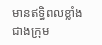មានឥទ្ធិពលខ្លាំង ជាងក្រុម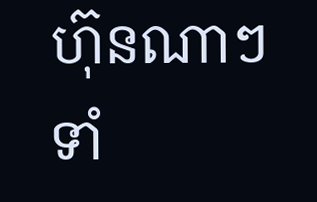ហ៊ុនណាៗទាំ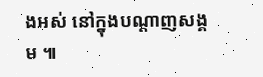ងអស់ នៅក្នុងបណ្តាញសង្គម ៕